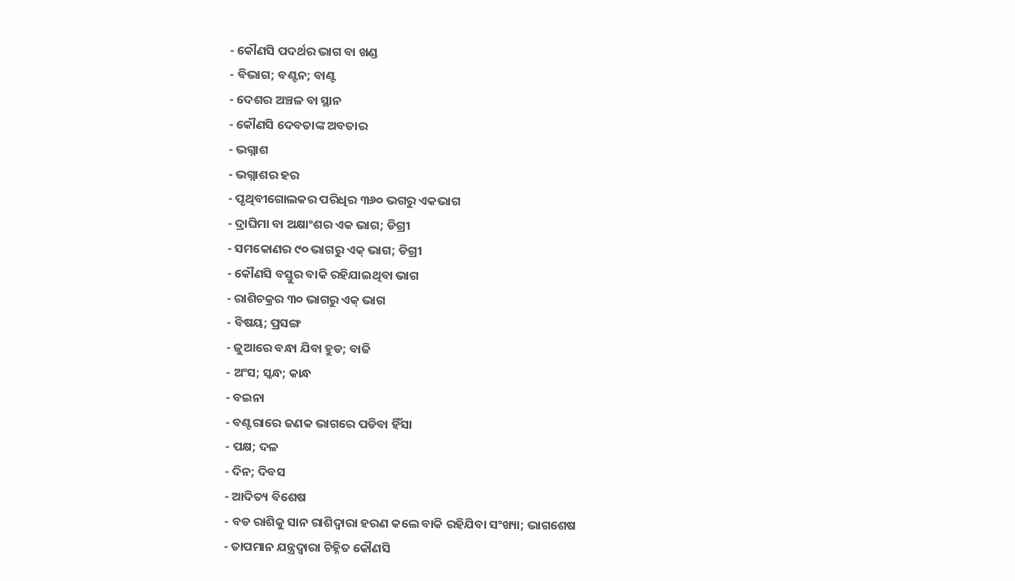- କୌଣସି ପଦର୍ଥର ଭାଗ ବା ଖଣ୍ଡ
- ବିଭାଗ; ବଣ୍ଟନ; ବାଣ୍ଟ
- ଦେଶର ଅଞ୍ଚଳ ବା ସ୍ଥାନ
- କୌଣସି ଦେବତାଙ୍କ ଅବତାର
- ଭଗ୍ନାଶ
- ଭଗ୍ନାଶର ହର
- ପୃଥିବୀଗୋଲକର ପରିଧିର ୩୬୦ ଭଗରୁ ଏକଭାଗ
- ଦ୍ରାଘିମା ବା ଅକ୍ଷାଂଶର ଏକ ଭାଗ; ଡିଗ୍ରୀ
- ସମକୋଣର ୯୦ ଭାଗରୁ ଏକ୍ ଭାଗ; ଡିଗ୍ରୀ
- କୌଣସି ବସ୍ତୁର ବାକି ରହିଯାଇଥିବା ଭାଗ
- ରାଶିଚକ୍ରର ୩୦ ଭାଗରୁ ଏକ୍ ଭାଗ
- ବିଷୟ; ପ୍ରସଙ୍ଗ
- ଜୁଆରେ ବନ୍ଧା ଯିବା ହୁଡ; ବାଜି
- ଅଂସ; ସ୍କନ୍ଧ; କାନ୍ଧ
- ବଇନା
- ବଣ୍ଟରାରେ ଜଣକ ଭାଗରେ ପଡିବା ହିଁସା
- ପକ୍ଷ; ଦଳ
- ଦିନ; ଦିବସ
- ଆଦିତ୍ୟ ବିଶେଷ
- ବଡ ରାଶିକୁ ସାନ ରାଶିଦ୍ଵାରା ହରଣ କଲେ ବାକି ରହିଯିବା ସଂଖ୍ୟା; ଭାଗଶେଷ
- ତାପମାନ ଯନ୍ତ୍ରଦ୍ଵାରା ଚିହ୍ନିତ କୌଣସି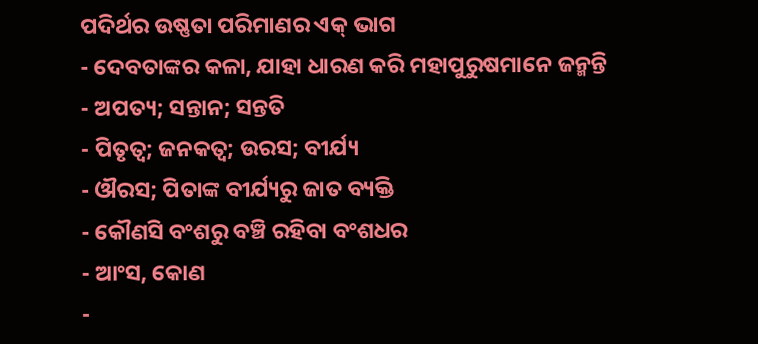ପଦିର୍ଥର ଉଷ୍ଣତା ପରିମାଣର ଏକ୍ ଭାଗ
- ଦେବତାଙ୍କର କଳା, ଯାହା ଧାରଣ କରି ମହାପୁରୁଷମାନେ ଜନ୍ମନ୍ତି
- ଅପତ୍ୟ; ସନ୍ତାନ; ସନ୍ତତି
- ପିତୃତ୍ଵ; ଜନକତ୍ଵ; ଉରସ; ବୀର୍ଯ୍ୟ
- ଔରସ; ପିତାଙ୍କ ବୀର୍ଯ୍ୟରୁ ଜାତ ବ୍ୟକ୍ତି
- କୌଣସି ବଂଶରୁ ବଞ୍ଚି ରହିବା ବଂଶଧର
- ଆଂସ, କୋଣ
-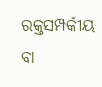ରକ୍ତସମ୍ପର୍କୀୟ ବା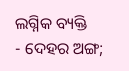ଲଗ୍ନିକ ବ୍ୟକ୍ତି
- ଦେହର ଅଙ୍ଗ;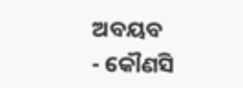ଅବୟବ
- କୌଣସି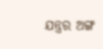ଯନ୍ତ୍ରର ଅଙ୍ଗ